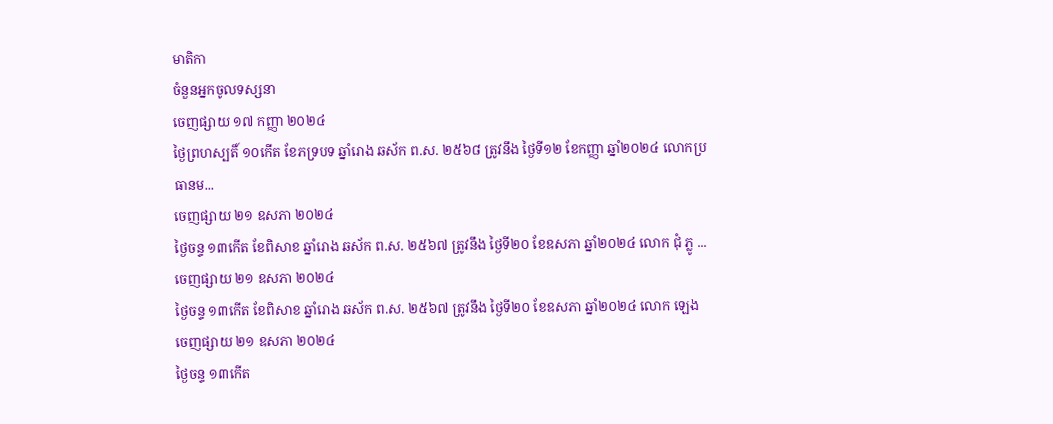មាតិកា
ចំនួនអ្នកចូលទស្សនា
ចេញផ្សាយ ១៧ កញ្ញា ២០២៤
ថ្ងៃព្រហស្បតិ៍ ១០កើត ខែភទ្របទ ឆ្នាំរោង ឆស័ក ព.ស. ២៥៦៨ ត្រូវនឹង ថ្ងៃទី១២ ខែកញ្ញា ឆ្នាំ២០២៤ លោកប្រធានម...
ចេញផ្សាយ ២១ ឧសភា ២០២៤
ថ្ងៃចន្ទ ១៣កើត ខែពិសាខ ឆ្នាំរោង ឆស័ក ព.ស. ២៥៦៧ ត្រូវនឹង ថ្ងៃទី២០ ខែឧសភា ឆ្នាំ២០២៤ លោក ជុំ ភ្លូ ...
ចេញផ្សាយ ២១ ឧសភា ២០២៤
ថ្ងៃចន្ទ ១៣កើត ខែពិសាខ ឆ្នាំរោង ឆស័ក ព.ស. ២៥៦៧ ត្រូវនឹង ថ្ងៃទី២០ ខែឧសភា ឆ្នាំ២០២៤ លោក ឡេង
ចេញផ្សាយ ២១ ឧសភា ២០២៤
ថ្ងៃចន្ទ ១៣កើត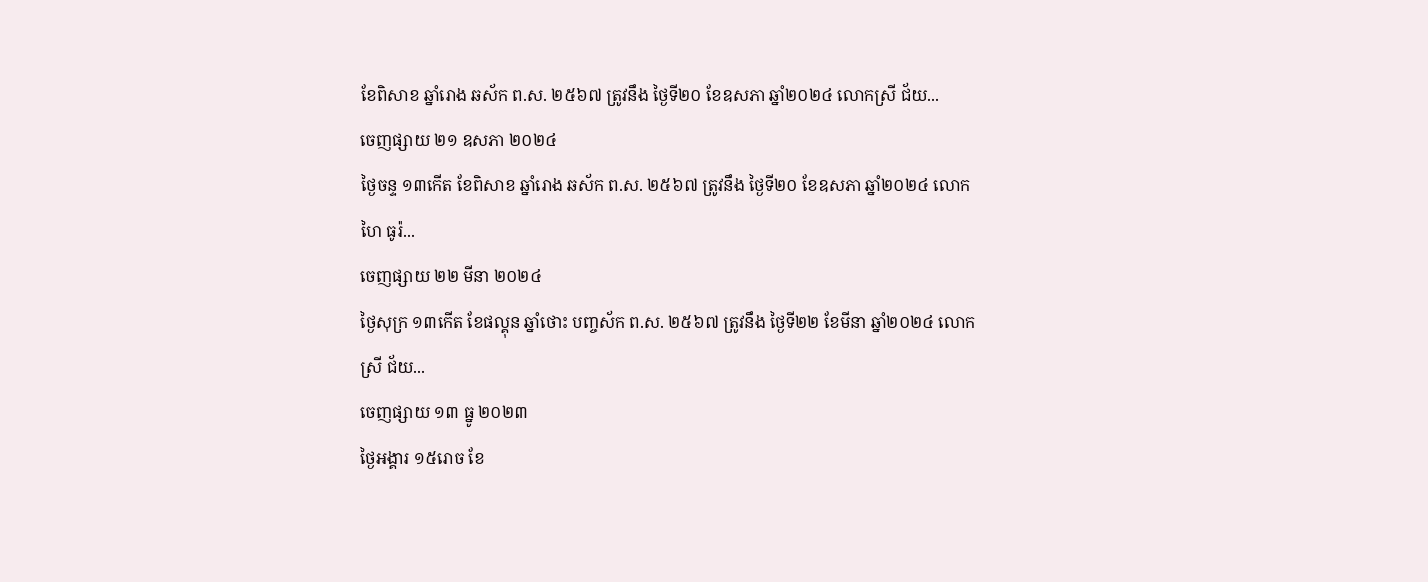ខែពិសាខ ឆ្នាំរោង ឆស័ក ព.ស. ២៥៦៧ ត្រូវនឹង ថ្ងៃទី២០ ខែឧសភា ឆ្នាំ២០២៤ លោកស្រី ជ័យ...
ចេញផ្សាយ ២១ ឧសភា ២០២៤
ថ្ងៃចន្ទ ១៣កើត ខែពិសាខ ឆ្នាំរោង ឆស័ក ព.ស. ២៥៦៧ ត្រូវនឹង ថ្ងៃទី២០ ខែឧសភា ឆ្នាំ២០២៤ លោក ហៃ ធូរ៉...
ចេញផ្សាយ ២២ មីនា ២០២៤
ថ្ងៃសុក្រ ១៣កើត ខែផល្គុន ឆ្នាំថោះ បញ្ចស័ក ព.ស. ២៥៦៧ ត្រូវនឹង ថ្ងៃទី២២ ខែមីនា ឆ្នាំ២០២៤ លោកស្រី ជ័យ...
ចេញផ្សាយ ១៣ ធ្នូ ២០២៣
ថ្ងៃអង្គារ ១៥រោច ខែ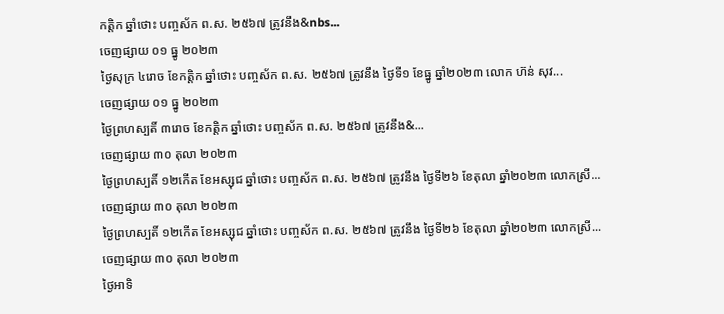កត្តិក ឆ្នាំថោះ បញ្ចស័ក ព.ស. ២៥៦៧ ត្រូវនឹង&nbs...
ចេញផ្សាយ ០១ ធ្នូ ២០២៣
ថ្ងៃសុក្រ ៤រោច ខែកត្តិក ឆ្នាំថោះ បញ្ចស័ក ព.ស. ២៥៦៧ ត្រូវនឹង ថ្ងៃទី១ ខែធ្នូ ឆ្នាំ២០២៣ លោក ហ៊ន់ សុវ...
ចេញផ្សាយ ០១ ធ្នូ ២០២៣
ថ្ងៃព្រហស្បតិ៍ ៣រោច ខែកត្តិក ឆ្នាំថោះ បញ្ចស័ក ព.ស. ២៥៦៧ ត្រូវនឹង&...
ចេញផ្សាយ ៣០ តុលា ២០២៣
ថ្ងៃព្រហស្បតិ៍ ១២កើត ខែអស្សុជ ឆ្នាំថោះ បញ្ចស័ក ព.ស. ២៥៦៧ ត្រូវនឹង ថ្ងៃទី២៦ ខែតុលា ឆ្នាំ២០២៣ លោកស្រី...
ចេញផ្សាយ ៣០ តុលា ២០២៣
ថ្ងៃព្រហស្បតិ៍ ១២កើត ខែអស្សុជ ឆ្នាំថោះ បញ្ចស័ក ព.ស. ២៥៦៧ ត្រូវនឹង ថ្ងៃទី២៦ ខែតុលា ឆ្នាំ២០២៣ លោកស្រី...
ចេញផ្សាយ ៣០ តុលា ២០២៣
ថ្ងៃអាទិ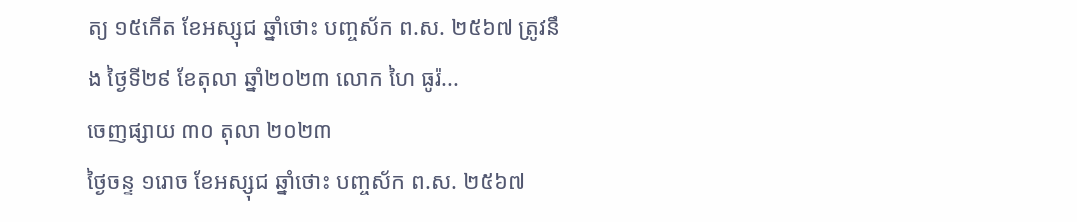ត្យ ១៥កើត ខែអស្សុជ ឆ្នាំថោះ បញ្ចស័ក ព.ស. ២៥៦៧ ត្រូវនឹង ថ្ងៃទី២៩ ខែតុលា ឆ្នាំ២០២៣ លោក ហៃ ធូរ៉...
ចេញផ្សាយ ៣០ តុលា ២០២៣
ថ្ងៃចន្ទ ១រោច ខែអស្សុជ ឆ្នាំថោះ បញ្ចស័ក ព.ស. ២៥៦៧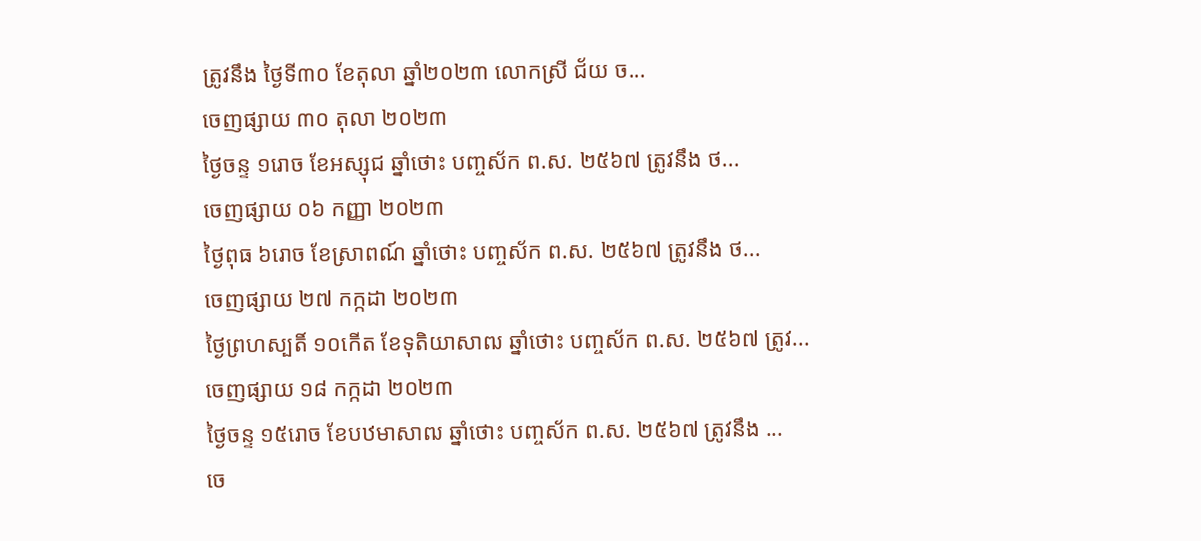ត្រូវនឹង ថ្ងៃទី៣០ ខែតុលា ឆ្នាំ២០២៣ លោកស្រី ជ័យ ច...
ចេញផ្សាយ ៣០ តុលា ២០២៣
ថ្ងៃចន្ទ ១រោច ខែអស្សុជ ឆ្នាំថោះ បញ្ចស័ក ព.ស. ២៥៦៧ ត្រូវនឹង ថ...
ចេញផ្សាយ ០៦ កញ្ញា ២០២៣
ថ្ងៃពុធ ៦រោច ខែស្រាពណ៍ ឆ្នាំថោះ បញ្ចស័ក ព.ស. ២៥៦៧ ត្រូវនឹង ថ...
ចេញផ្សាយ ២៧ កក្កដា ២០២៣
ថ្ងៃព្រហស្បតិ៍ ១០កើត ខែទុតិយាសាឍ ឆ្នាំថោះ បញ្ចស័ក ព.ស. ២៥៦៧ ត្រូវ...
ចេញផ្សាយ ១៨ កក្កដា ២០២៣
ថ្ងៃចន្ទ ១៥រោច ខែបឋមាសាឍ ឆ្នាំថោះ បញ្ចស័ក ព.ស. ២៥៦៧ ត្រូវនឹង ...
ចេ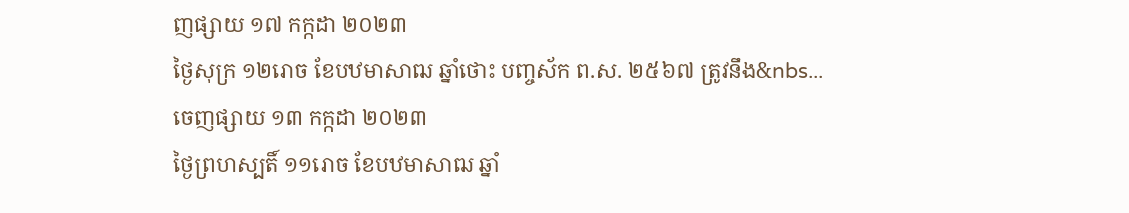ញផ្សាយ ១៧ កក្កដា ២០២៣
ថ្ងៃសុក្រ ១២រោច ខែបឋមាសាឍ ឆ្នាំថោះ បញ្ចស័ក ព.ស. ២៥៦៧ ត្រូវនឹង&nbs...
ចេញផ្សាយ ១៣ កក្កដា ២០២៣
ថ្ងៃព្រហស្បតិ៍ ១១រោច ខែបឋមាសាឍ ឆ្នាំ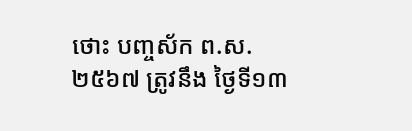ថោះ បញ្ចស័ក ព.ស. ២៥៦៧ ត្រូវនឹង ថ្ងៃទី១៣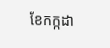ខែកក្កដា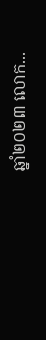ឆ្នាំ២០២៣ លោក...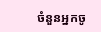ចំនួនអ្នកចូ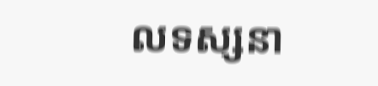លទស្សនា